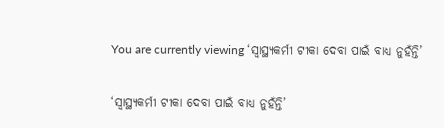You are currently viewing ‘ସ୍ୱାସ୍ଥ୍ୟକର୍ମୀ ଟୀକା ଦେବା ପାଇଁ ବାଧ୍ୟ ନୁହଁନ୍ତି’

‘ସ୍ୱାସ୍ଥ୍ୟକର୍ମୀ ଟୀକା ଦେବା ପାଇଁ ବାଧ୍ୟ ନୁହଁନ୍ତି’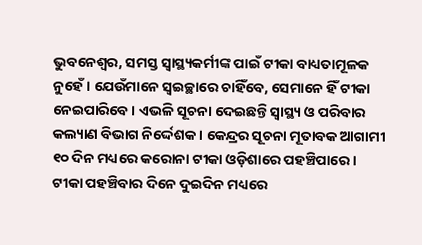ଭୁବନେଶ୍ୱର, ସମସ୍ତ ସ୍ୱାସ୍ଥ୍ୟକର୍ମୀଙ୍କ ପାଇଁ ଟୀକା ବାଧ୍ୟତାମୂଳକ ନୁହେଁ । ଯେଉଁମାନେ ସ୍ୱଇଚ୍ଛାରେ ଚାହିଁବେ, ସେମାନେ ହିଁ ଟୀକା ନେଇପାରିବେ । ଏଭଳି ସୂଚନା ଦେଇଛନ୍ତି ସ୍ୱାସ୍ଥ୍ୟ ଓ ପରିବାର କଲ୍ୟାଣ ବିଭାଗ ନିର୍ଦ୍ଦେଶକ । କେନ୍ଦ୍ରର ସୂଚନା ମୂତାବକ ଆଗାମୀ ୧୦ ଦିନ ମଧ୍ୟରେ କରୋନା ଟୀକା ଓଡ଼ିଶାରେ ପହଞ୍ଚିପାରେ । ଟୀକା ପହଞ୍ଚିବାର ଦିନେ ଦୁଇଦିନ ମଧ୍ୟରେ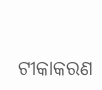ଟୀକାକରଣ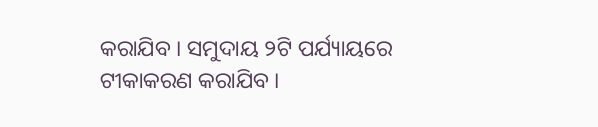କରାଯିବ । ସମୁଦାୟ ୨ଟି ପର୍ଯ୍ୟାୟରେ ଟୀକାକରଣ କରାଯିବ ।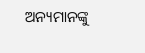ଅନ୍ୟମାନଙ୍କୁ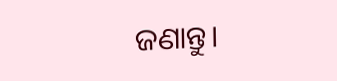ଜଣାନ୍ତୁ।